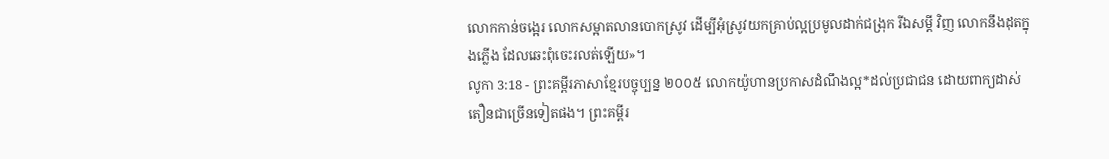លោកកាន់ចង្អេរ លោកសម្អាតលានបោកស្រូវ ដើម្បីអុំស្រូវយកគ្រាប់ល្អប្រមូលដាក់ជង្រុក រីឯសម្ដី វិញ លោកនឹងដុតក្នុងភ្លើង ដែលឆេះពុំចេះរលត់ឡើយ»។
លូកា 3:18 - ព្រះគម្ពីរភាសាខ្មែរបច្ចុប្បន្ន ២០០៥ លោកយ៉ូហានប្រកាសដំណឹងល្អ*ដល់ប្រជាជន ដោយពាក្យដាស់តឿនជាច្រើនទៀតផង។ ព្រះគម្ពីរ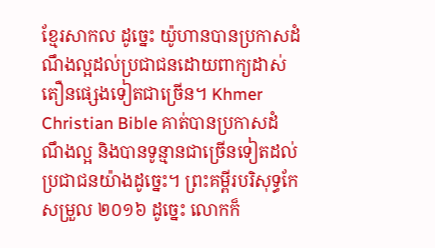ខ្មែរសាកល ដូច្នេះ យ៉ូហានបានប្រកាសដំណឹងល្អដល់ប្រជាជនដោយពាក្យដាស់តឿនផ្សេងទៀតជាច្រើន។ Khmer Christian Bible គាត់បានប្រកាសដំណឹងល្អ និងបានទូន្មានជាច្រើនទៀតដល់ប្រជាជនយ៉ាងដូច្នេះ។ ព្រះគម្ពីរបរិសុទ្ធកែសម្រួល ២០១៦ ដូច្នេះ លោកក៏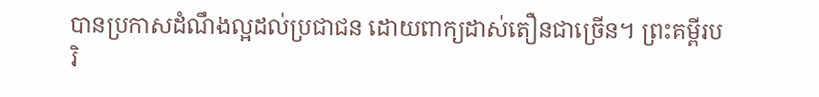បានប្រកាសដំណឹងល្អដល់ប្រជាជន ដោយពាក្យដាស់តឿនជាច្រើន។ ព្រះគម្ពីរបរិ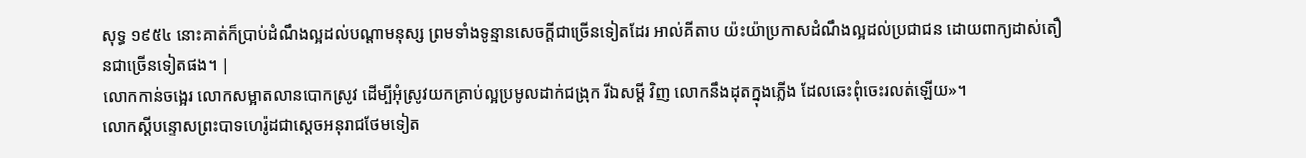សុទ្ធ ១៩៥៤ នោះគាត់ក៏ប្រាប់ដំណឹងល្អដល់បណ្តាមនុស្ស ព្រមទាំងទូន្មានសេចក្ដីជាច្រើនទៀតដែរ អាល់គីតាប យ៉ះយ៉ាប្រកាសដំណឹងល្អដល់ប្រជាជន ដោយពាក្យដាស់តឿនជាច្រើនទៀតផង។ |
លោកកាន់ចង្អេរ លោកសម្អាតលានបោកស្រូវ ដើម្បីអុំស្រូវយកគ្រាប់ល្អប្រមូលដាក់ជង្រុក រីឯសម្ដី វិញ លោកនឹងដុតក្នុងភ្លើង ដែលឆេះពុំចេះរលត់ឡើយ»។
លោកស្ដីបន្ទោសព្រះបាទហេរ៉ូដជាស្ដេចអនុរាជថែមទៀត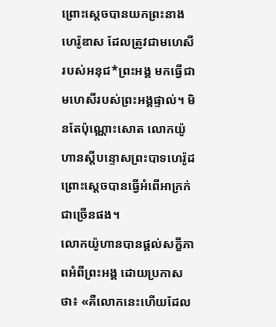ព្រោះស្ដេចបានយកព្រះនាងហេរ៉ូឌាស ដែលត្រូវជាមហេសីរបស់អនុជ*ព្រះអង្គ មកធ្វើជាមហេសីរបស់ព្រះអង្គផ្ទាល់។ មិនតែប៉ុណ្ណោះសោត លោកយ៉ូហានស្ដីបន្ទោសព្រះបាទហេរ៉ូដ ព្រោះស្ដេចបានធ្វើអំពើអាក្រក់ជាច្រើនផង។
លោកយ៉ូហានបានផ្ដល់សក្ខីភាពអំពីព្រះអង្គ ដោយប្រកាសថា៖ «គឺលោកនេះហើយដែល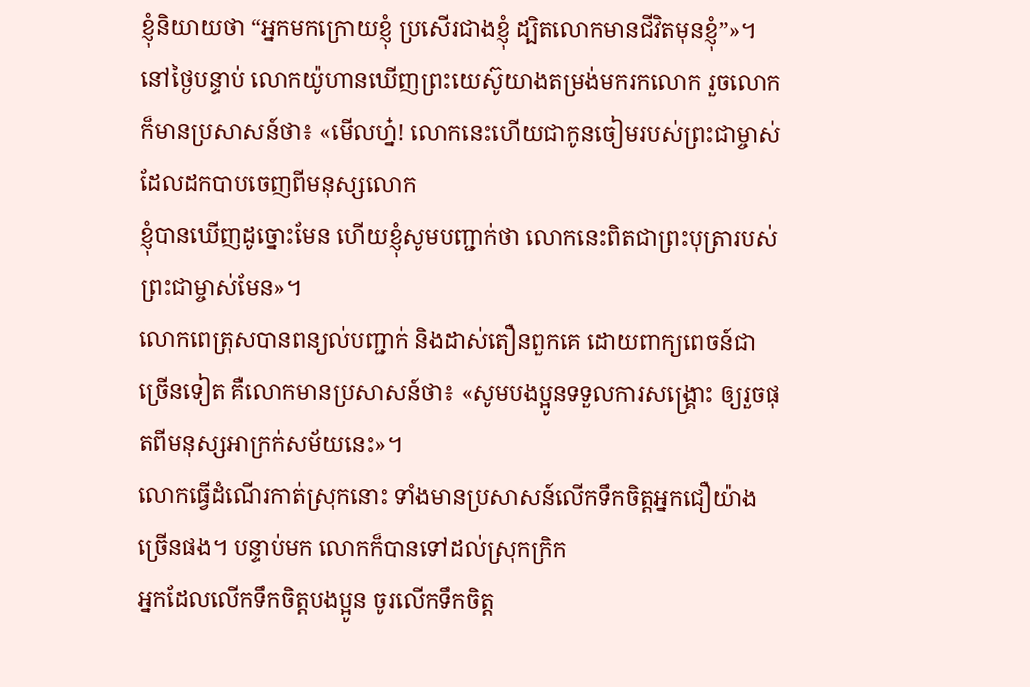ខ្ញុំនិយាយថា “អ្នកមកក្រោយខ្ញុំ ប្រសើរជាងខ្ញុំ ដ្បិតលោកមានជីវិតមុនខ្ញុំ”»។
នៅថ្ងៃបន្ទាប់ លោកយ៉ូហានឃើញព្រះយេស៊ូយាងតម្រង់មករកលោក រួចលោកក៏មានប្រសាសន៍ថា៖ «មើលហ្ន៎! លោកនេះហើយជាកូនចៀមរបស់ព្រះជាម្ចាស់ ដែលដកបាបចេញពីមនុស្សលោក
ខ្ញុំបានឃើញដូច្នោះមែន ហើយខ្ញុំសូមបញ្ជាក់ថា លោកនេះពិតជាព្រះបុត្រារបស់ព្រះជាម្ចាស់មែន»។
លោកពេត្រុសបានពន្យល់បញ្ជាក់ និងដាស់តឿនពួកគេ ដោយពាក្យពេចន៍ជាច្រើនទៀត គឺលោកមានប្រសាសន៍ថា៖ «សូមបងប្អូនទទួលការសង្គ្រោះ ឲ្យរួចផុតពីមនុស្សអាក្រក់សម័យនេះ»។
លោកធ្វើដំណើរកាត់ស្រុកនោះ ទាំងមានប្រសាសន៍លើកទឹកចិត្តអ្នកជឿយ៉ាងច្រើនផង។ បន្ទាប់មក លោកក៏បានទៅដល់ស្រុកក្រិក
អ្នកដែលលើកទឹកចិត្តបងប្អូន ចូរលើកទឹកចិត្ត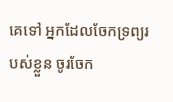គេទៅ អ្នកដែលចែកទ្រព្យរបស់ខ្លួន ចូរចែក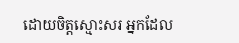ដោយចិត្តស្មោះសរ អ្នកដែល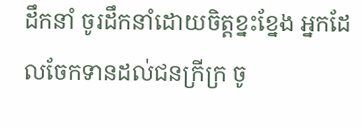ដឹកនាំ ចូរដឹកនាំដោយចិត្តខ្នះខ្នែង អ្នកដែលចែកទានដល់ជនក្រីក្រ ចូ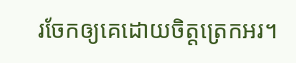រចែកឲ្យគេដោយចិត្តត្រេកអរ។